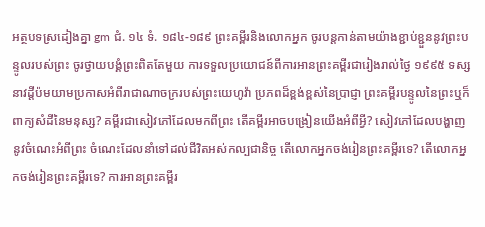អត្ថបទស្រដៀងគ្នា gm ជំ. ១៤ ទំ. ១៨៤-១៨៩ ព្រះគម្ពីរនិងលោកអ្នក ចូរបន្ដកាន់តាមយ៉ាងខ្ជាប់ខ្ជួននូវព្រះបន្ទូលរបស់ព្រះ ចូរថ្វាយបង្គំព្រះពិតតែមួយ ការទទួលប្រយោជន៍ពីការអានព្រះគម្ពីរជារៀងរាល់ថ្ងៃ ១៩៩៥ ទស្សនាវដ្ដីប៉មយាមប្រកាសអំពីរាជាណាចក្ររបស់ព្រះយេហូវ៉ា ប្រភពដ៏ខ្ពង់ខ្ពស់នៃប្រាជ្ញា ព្រះគម្ពីរបន្ទូលនៃព្រះឬក៏ពាក្យសំដីនៃមនុស្ស? គម្ពីរជាសៀវភៅដែលមកពីព្រះ តើគម្ពីរអាចបង្រៀនយើងអំពីអ្វី? សៀវភៅដែលបង្ហាញនូវចំណេះអំពីព្រះ ចំណេះដែលនាំទៅដល់ជីវិតអស់កល្បជានិច្ច តើលោកអ្នកចង់រៀនព្រះគម្ពីរទេ? តើលោកអ្នកចង់រៀនព្រះគម្ពីរទេ? ការអានព្រះគម្ពីរ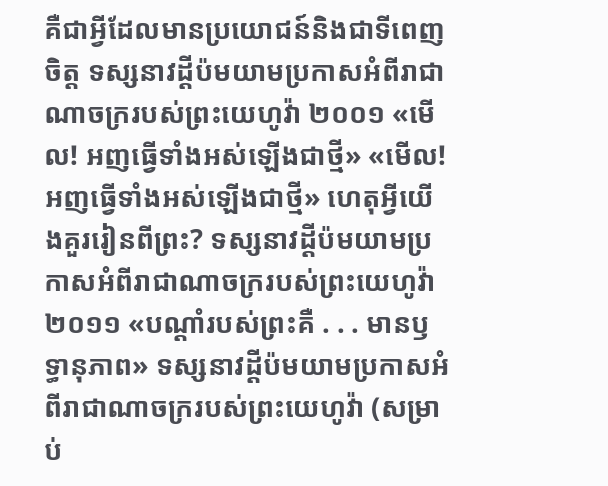គឺជាអ្វីដែលមានប្រយោជន៍និងជាទីពេញចិត្ត ទស្សនាវដ្ដីប៉មយាមប្រកាសអំពីរាជាណាចក្ររបស់ព្រះយេហូវ៉ា ២០០១ «មើល! អញធ្វើទាំងអស់ឡើងជាថ្មី» «មើល! អញធ្វើទាំងអស់ឡើងជាថ្មី» ហេតុអ្វីយើងគួររៀនពីព្រះ? ទស្សនាវដ្ដីប៉មយាមប្រកាសអំពីរាជាណាចក្ររបស់ព្រះយេហូវ៉ា ២០១១ «បណ្ដាំរបស់ព្រះគឺ . . . មានឫទ្ធានុភាព» ទស្សនាវដ្ដីប៉មយាមប្រកាសអំពីរាជាណាចក្ររបស់ព្រះយេហូវ៉ា (សម្រាប់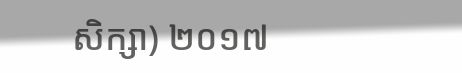សិក្សា) ២០១៧